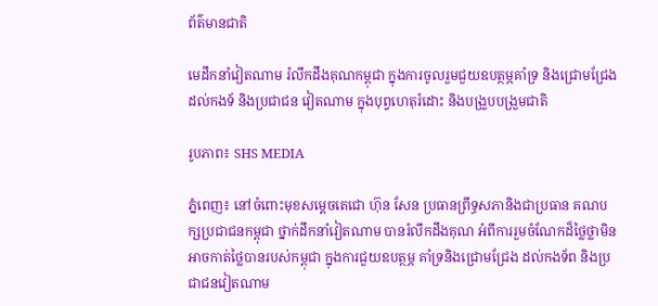ព័ត៌មានជាតិ

មេដឹកនាំវៀតណាម រំលឹកដឹងគុណកម្ពុជា ក្នុងការចូលរួមជួយឧបត្ថម្ភគាំទ្រ និងជ្រោមជ្រែង ដល់កងទ័ និងប្រជាជន វៀតណាម ក្នុងបុព្វហេតុរំដោះ និងបង្រួបបង្រួមជាតិ

រូបភាព៖ SHS MEDIA

ភ្នំពេញ៖ នៅចំពោះមុខសម្ដេចតេជោ ហ៊ុន សែន ប្រធានព្រឹទ្ធសភានិងជាប្រធាន គណបក្សប្រជាជនកម្ពុជា ថ្នាក់ដឹកនាំវៀតណាម បានរំលឹកដឹងគុណ អំពីការរួមចំណែកដ៏ថ្លៃថ្លាមិនអាចកាត់ថ្លៃបានរបស់កម្ពុជា ក្នុងការជួយឧបត្ថម្ភ គាំទ្រនិងជ្រោមជ្រែង ដល់កងទ័ព និងប្រជាជនវៀតណាម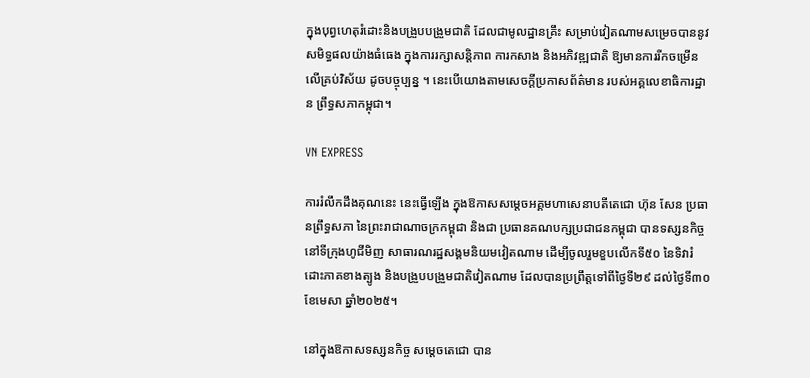ក្នុងបុព្វហេតុរំដោះនិងបង្រួបបង្រួមជាតិ ដែលជាមូលដ្ឋានគ្រឹះ សម្រាប់វៀតណាមសម្រេចបាននូវសមិទ្ធផលយ៉ាងធំធេង ក្នុងការរក្សាសន្តិភាព ការកសាង និងអភិវឌ្ឍជាតិ ឱ្យមានការរីកចម្រើន លើគ្រប់វិស័យ ដូចបច្ចុប្បន្ន ។ នេះបើយោងតាមសេចក្ដីប្រកាសព័ត៌មាន របស់អគ្គលេខាធិការដ្ឋាន ព្រឹទ្ធសភាកម្ពុជា។

VN EXPRESS

ការរំលឹកដឹងគុណនេះ នេះធ្វើឡើង ក្នុងឱកាសសម្តេចអគ្គមហាសេនាបតីតេជោ ហ៊ុន សែន ប្រធានព្រឹទ្ធសភា នៃព្រះរាជាណាចក្រកម្ពុជា និងជា ប្រធានគណបក្សប្រជាជនកម្ពុជា បានទស្សនកិច្ចនៅទីក្រុងហូជីមិញ សាធារណរដ្ឋសង្គមនិយមវៀតណាម ដើម្បីចូលរួមខួបលើកទី៥០ នៃទិវារំដោះភាគខាងត្បូង និងបង្រួបបង្រួមជាតិវៀតណាម ដែលបានប្រព្រឹត្តទៅពីថ្ងៃទី២៩ ដល់ថ្ងៃទី៣០ ខែមេសា ឆ្នាំ២០២៥។

នៅក្នុងឱកាសទស្សនកិច្ច សម្ដេចតេជោ បាន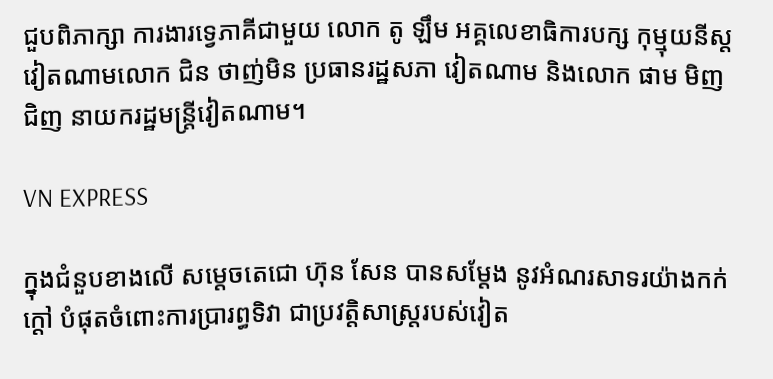ជួបពិភាក្សា ការងារទ្វេភាគីជាមួយ លោក តូ ឡឹម អគ្គលេខាធិការបក្ស កុម្មុយនីស្តវៀតណាមលោក ជិន ថាញ់មិន ប្រធានរដ្ឋសភា វៀតណាម និងលោក ផាម មិញជិញ នាយករដ្ឋមន្ត្រីវៀតណាម។

VN EXPRESS

ក្នុងជំនួបខាងលើ សម្តេចតេជោ ហ៊ុន សែន បានសម្តែង នូវអំណរសាទរយ៉ាងកក់ក្ដៅ បំផុតចំពោះការប្រារព្ធទិវា ជាប្រវត្តិសាស្ត្ររបស់វៀត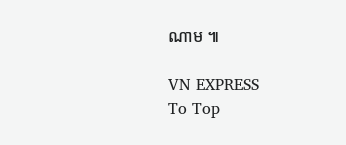ណាម ៕

VN EXPRESS
To Top